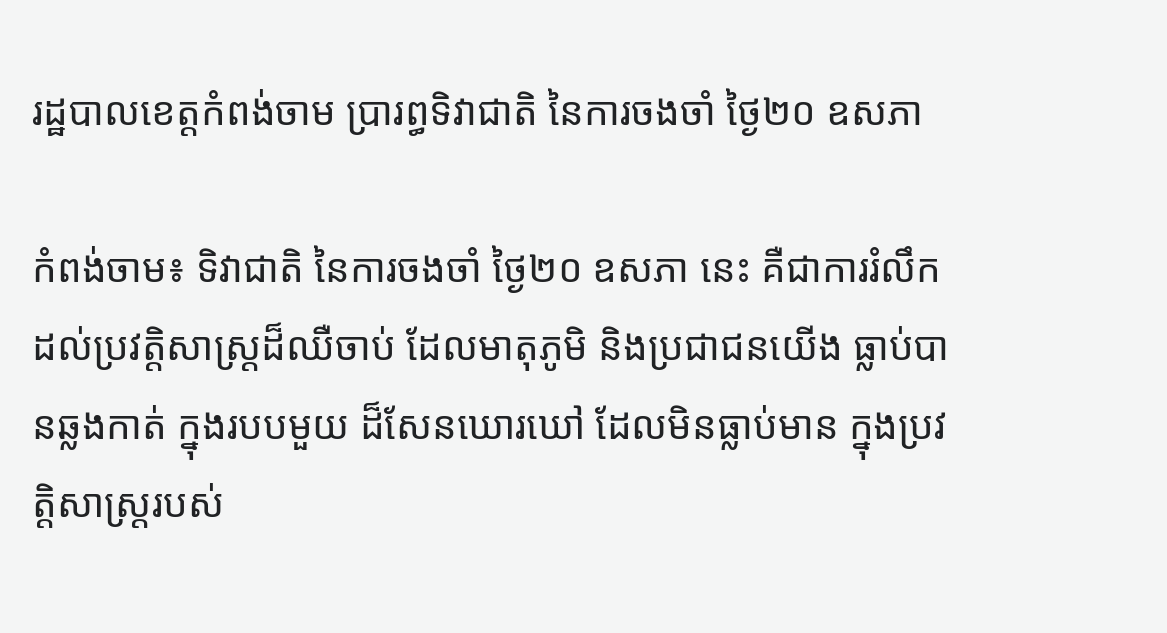រដ្ឋបាលខេត្តកំពង់ចាម ប្រារព្ធទិវាជាតិ នៃការចងចាំ ថ្ងៃ២០ ឧសភា

កំពង់ចាម៖ ទិវាជាតិ នៃការចងចាំ ថ្ងៃ២០ ឧសភា នេះ គឺជាការរំលឹក ដល់ប្រវត្តិសាស្ត្រដ៏ឈឺចាប់ ដែលមាតុភូមិ និងប្រជាជនយើង ធ្លាប់បានឆ្លងកាត់ ក្នុងរបបមួយ ដ៏សែនឃោរឃៅ ដែលមិនធ្លាប់មាន ក្នុងប្រវត្តិសាស្ត្ររបស់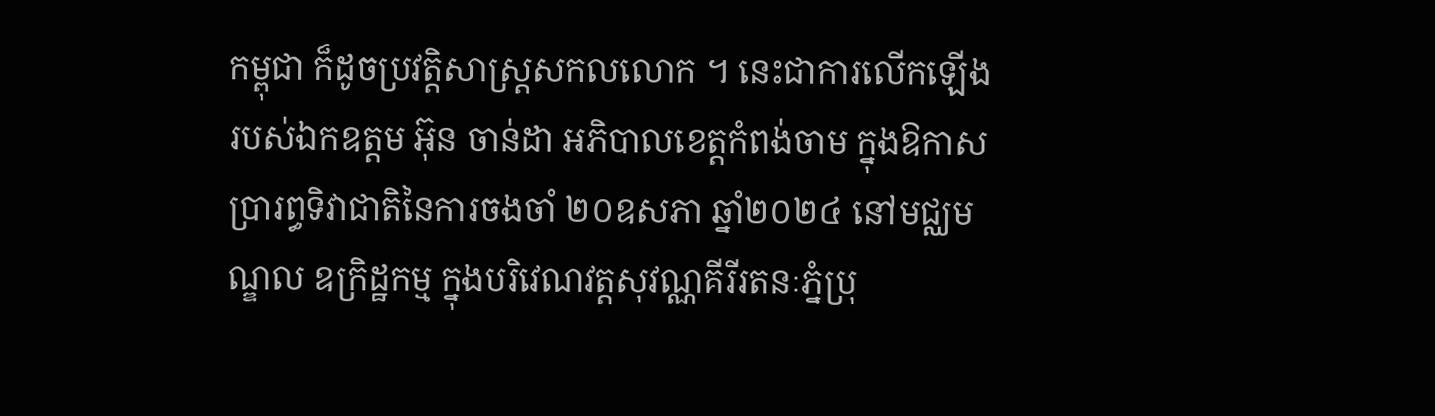កម្ពុជា ក៏ដូចប្រវត្តិសាស្រ្តសកលលោក ។ នេះជាការលើកឡើងរបស់ឯកឧត្ដម អ៊ុន ចាន់ដា អភិបាលខេត្តកំពង់ចាម ក្នុងឱកាសប្រារព្ធទិវាជាតិនៃការចងចាំ ២០ឧសភា ឆ្នាំ២០២៤ នៅមជ្ឈមណ្ឌល ឧក្រិដ្ឋកម្ម ក្នុងបរិវេណវត្តសុវណ្ណគីរីរតនៈភ្នំប្រុ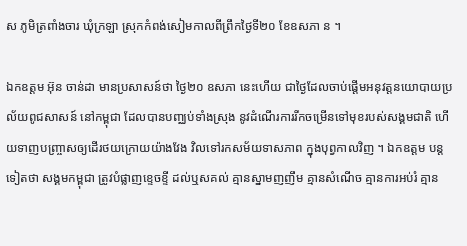ស ភូមិត្រពាំងចារ ឃុំក្រឡា ស្រុកកំពង់សៀមកាលពីព្រឹកថ្ងៃទី២០ ខែឧសភា ន ។

ឯកឧត្តម អ៊ុន ចាន់ដា មានប្រសាសន៍ថា ថ្ងៃ២០ ឧសភា នេះហើយ ជាថ្ងៃដែលចាប់ផ្តើមអនុវត្តនយោបាយប្រល័យពូជសាសន៍ នៅកម្ពុជា ដែលបានបញ្ឈប់ទាំងស្រុង នូវដំណើរការរីកចម្រើនទៅមុខរបស់សង្គមជាតិ ហើយទាញបញ្ច្រាសឲ្យដើរថយក្រោយយ៉ាងវែង វិលទៅរកសម័យទាសភាព ក្នុងបុព្វកាលវិញ ។ ឯកឧត្តម បន្តទៀតថា សង្គមកម្ពុជា ត្រូវបំផ្លាញខ្ទេចខ្ទី ដល់ឬសគល់ គ្មានស្នាមញញឹម គ្មានសំណើច គ្មានការអប់រំ គ្មាន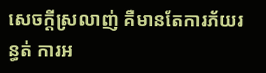សេចក្តីស្រលាញ់ គឺមានតែការភ័យរន្ធត់ ការអ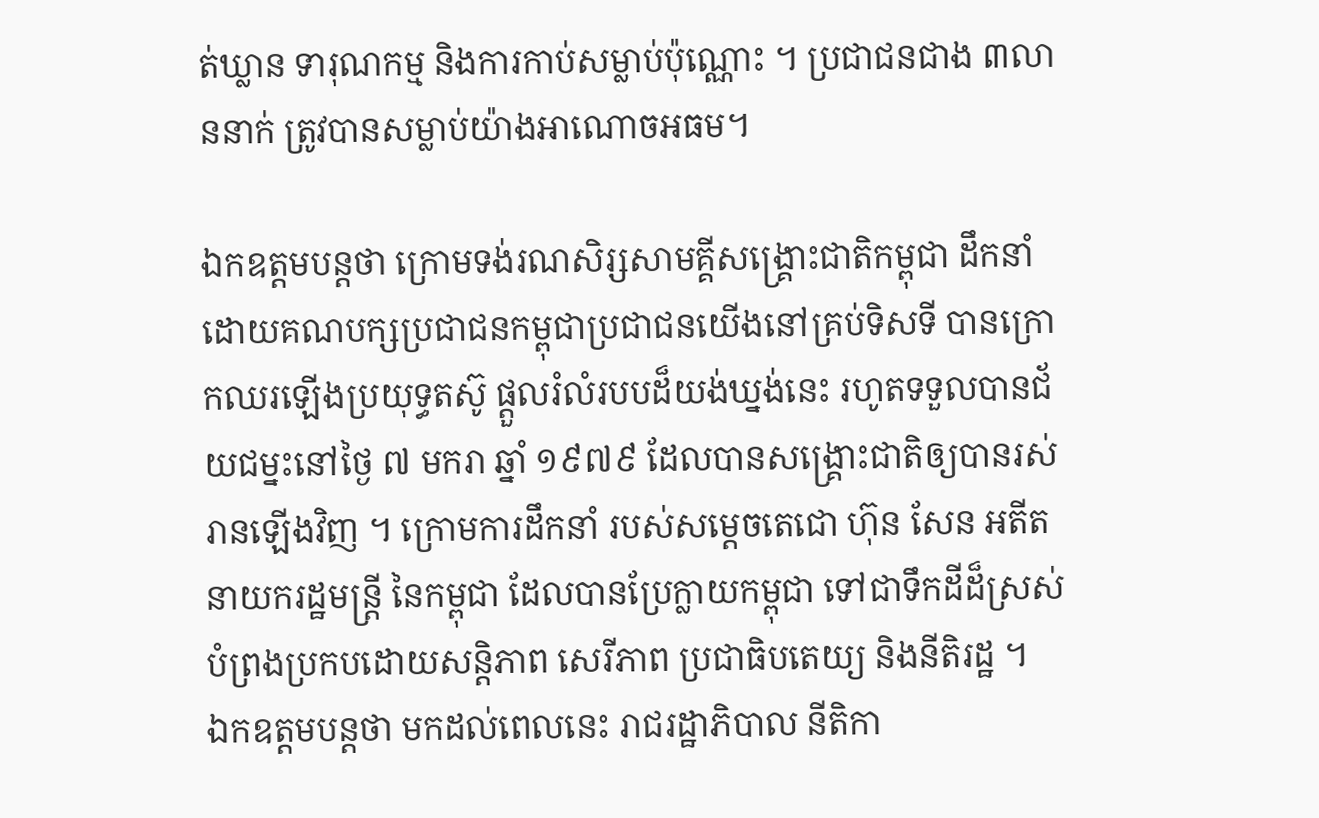ត់ឃ្លាន ទារុណកម្ម និងការកាប់សម្លាប់ប៉ុណ្ណោះ ។ ប្រជាជនជាង ៣លាននាក់ ត្រូវបានសម្លាប់យ៉ាងអាណោចអធម។

ឯកឧត្តមបន្តថា ក្រោមទង់រណសិរ្សសាមគ្គីសង្គ្រោះជាតិកម្ពុជា ដឹកនាំដោយគណបក្សប្រជាជនកម្ពុជាប្រជាជនយើងនៅគ្រប់ទិសទី បានក្រោកឈរឡើងប្រយុទ្ធតស៊ូ ផ្ដួលរំលំរបបដ៏យង់ឃ្នង់នេះ រហូតទទួលបានជ័យជម្នះនៅថ្ងៃ ៧ មករា ឆ្នាំ ១៩៧៩ ដែលបានសង្គ្រោះជាតិឲ្យបានរស់រានឡើងវិញ ។ ក្រោមការដឹកនាំ របស់សម្តេចតេជោ ហ៊ុន សែន អតីតនាយករដ្ឋមន្ត្រី នៃកម្ពុជា ដែលបានប្រែក្លាយកម្ពុជា ទៅជាទឹកដីដ៏ស្រស់បំព្រងប្រកបដោយសន្តិភាព សេរីភាព ប្រជាធិបតេយ្យ និងនីតិរដ្ឋ ។
ឯកឧត្តមបន្តថា មកដល់ពេលនេះ រាជរដ្ឋាភិបាល នីតិកា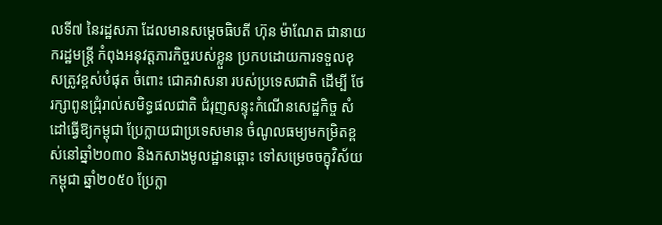លទី៧ នៃរដ្ឋសភា ដែលមានសម្តេចធិបតី ហ៊ុន ម៉ាណែត ជានាយករដ្ឋមន្ត្រី កំពុងអនុវត្តភារកិច្ចរបស់ខ្លួន ប្រកបដោយការទទួលខុសត្រូវខ្ពស់បំផុត ចំពោះ ជោគវាសនា របស់ប្រទេសជាតិ ដើម្បី ថែរក្សាពូនជ្រុំរាល់សមិទ្ធផលជាតិ ជំរុញសន្ទុះកំណើនសេដ្ឋកិច្ច សំដៅធ្វើឱ្យកម្ពុជា ប្រែក្លាយជាប្រទេសមាន ចំណូលធម្យមកម្រិតខ្ពស់នៅឆ្នាំ២០៣០ និងកសាងមូលដ្ឋានឆ្ពោះ ទៅសម្រេចចក្ខុវិស័យកម្ពុជា ឆ្នាំ២០៥០ ប្រែក្លា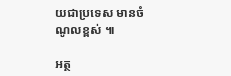យជាប្រទេស មានចំណូលខ្ពស់ ៕

អត្ថ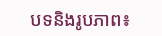បទនិងរូបភាព៖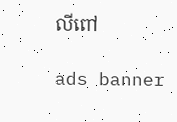លីពៅ

ads banner